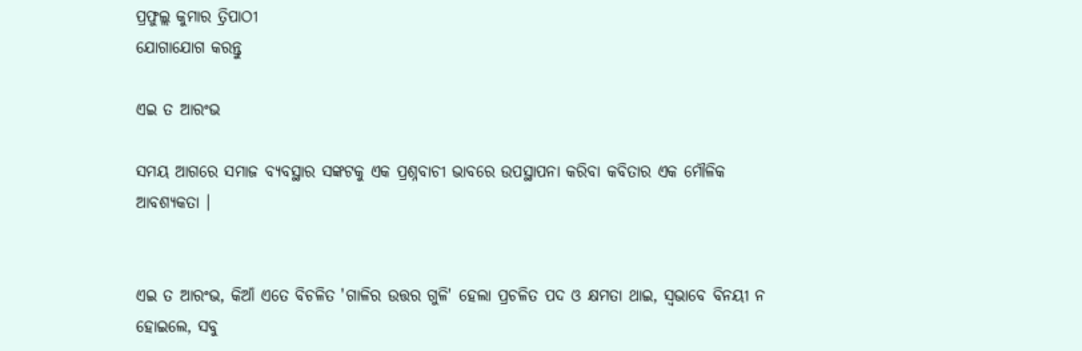ପ୍ରଫୁଲ୍ଲ କୁମାର ତ୍ରିପାଠୀ
ଯୋଗାଯୋଗ କରନ୍ତୁ

ଏଇ ତ ଆରଂଭ

ସମୟ ଆଗରେ ସମାଜ ବ୍ୟବସ୍ଥାର ସଙ୍କଟକୁ ଏକ ପ୍ରଶ୍ନବାଚୀ ଭାବରେ ଉପସ୍ଥାପନା କରିବା କବିତାର ଏକ ମୌଳିକ ଆବଶ୍ୟକତା ।


ଏଇ ତ ଆରଂଭ, କିଆଁ ଏତେ ବିଚଳିତ 'ଗାଳିର ଉତ୍ତର ଗୁଳି' ହେଲା ପ୍ରଚଳିତ ପଦ ଓ କ୍ଷମତା ଥାଇ, ସ୍ବଭାବେ ବିନୟୀ ନ ହୋଇଲେ, ସବୁ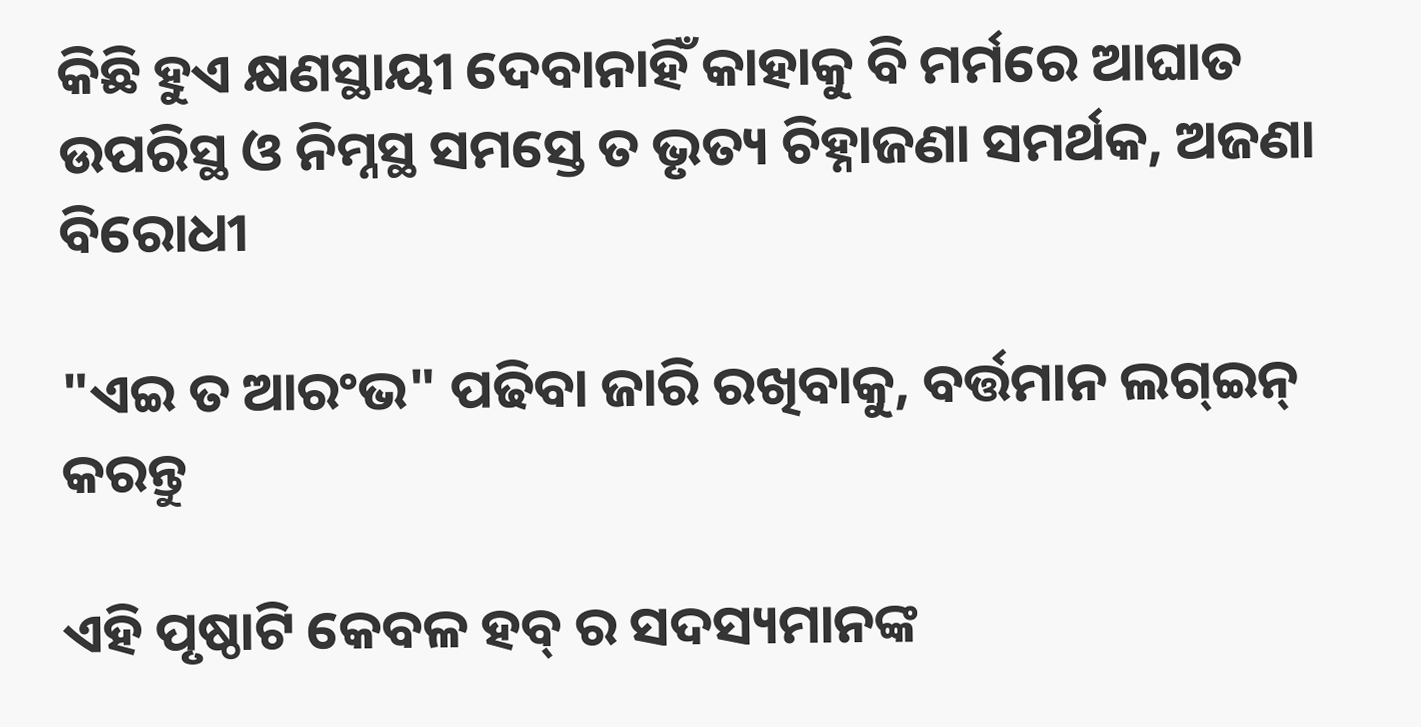କିଛି ହୁଏ କ୍ଷଣସ୍ଥାୟୀ ଦେବାନାହିଁ କାହାକୁ ବି ମର୍ମରେ ଆଘାତ ଉପରିସ୍ଥ ଓ ନିମ୍ନସ୍ଥ ସମସ୍ତେ ତ ଭୃତ୍ୟ ଚିହ୍ନାଜଣା ସମର୍ଥକ, ଅଜଣା ବିରୋଧୀ

"ଏଇ ତ ଆରଂଭ" ପଢିବା ଜାରି ରଖିବାକୁ, ବର୍ତ୍ତମାନ ଲଗ୍ଇନ୍ କରନ୍ତୁ

ଏହି ପୃଷ୍ଠାଟି କେବଳ ହବ୍ ର ସଦସ୍ୟମାନଙ୍କ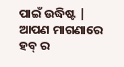ପାଇଁ ଉଦ୍ଧିଷ୍ଟ | ଆପଣ ମାଗଣାରେ ହବ୍ ର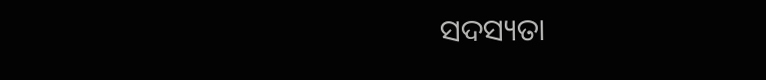ସଦସ୍ୟତା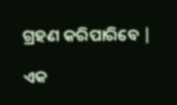ଗ୍ରହଣ କରିପାରିବେ |

ଏକ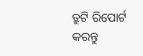ତ୍ରୁଟି ରିପୋର୍ଟ କରନ୍ତୁ